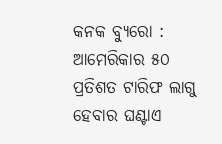କନକ ବ୍ୟୁରୋ : ଆମେରିକାର ୫୦ ପ୍ରତିଶତ ଟାରିଫ ଲାଗୁ ହେବାର ଘଣ୍ଟାଏ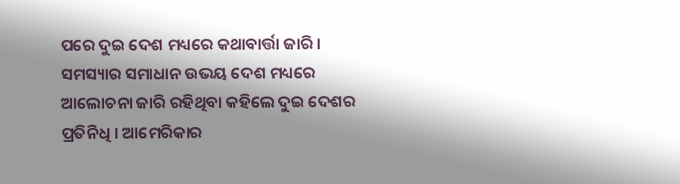ପରେ ଦୁଇ ଦେଶ ମଧ୍ୟରେ କଥାବାର୍ତ୍ତା ଜାରି । ସମସ୍ୟାର ସମାଧାନ ଉଭୟ ଦେଶ ମଧ୍ୟରେ ଆଲୋଚନା ଜାରି ରହିଥିବା କହିଲେ ଦୁଇ ଦେଶର ପ୍ରତିନିଧି । ଆମେରିକାର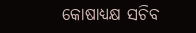କୋଷାଧ୍ୟକ୍ଷ ସଚିବ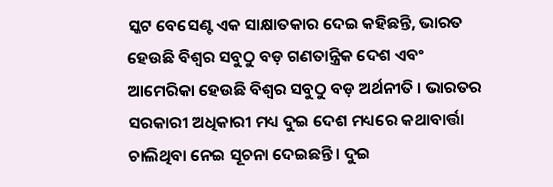ସ୍କଟ ବେସେଣ୍ଟ ଏକ ସାକ୍ଷାତକାର ଦେଇ କହିଛନ୍ତି, ଭାରତ ହେଉଛି ବିଶ୍ବର ସବୁଠୁ ବଡ଼ ଗଣତାନ୍ତ୍ରିକ ଦେଶ ଏବଂ ଆମେରିକା ହେଉଛି ବିଶ୍ବର ସବୁଠୁ ବଡ଼ ଅର୍ଥନୀତି । ଭାରତର ସରକାରୀ ଅଧିକାରୀ ମଧ୍ୟ ଦୁଇ ଦେଶ ମଧ୍ୟରେ କଥାବାର୍ତ୍ତା ଚାଲିଥିବା ନେଇ ସୂଚନା ଦେଇଛନ୍ତି । ଦୁଇ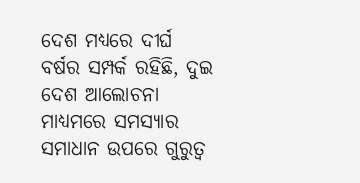ଦେଶ ମଧ୍ୟରେ ଦୀର୍ଘ ବର୍ଷର ସମ୍ପର୍କ ରହିଛି, ଦୁଇ ଦେଶ ଆଲୋଚନା ମାଧ୍ୟମରେ ସମସ୍ୟାର ସମାଧାନ ଉପରେ ଗୁରୁତ୍ବ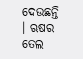ଦେଉଛନ୍ତି । ଋଷର ତେଲ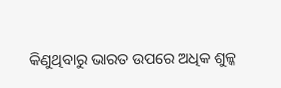କିଣୁଥିବାରୁ ଭାରତ ଉପରେ ଅଧିକ ଶୁଳ୍କ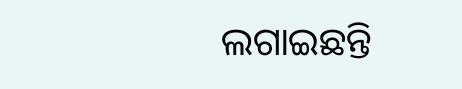ଲଗାଇଛନ୍ତି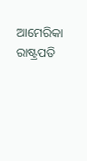ଆମେରିକା ରାଷ୍ଟ୍ରପତି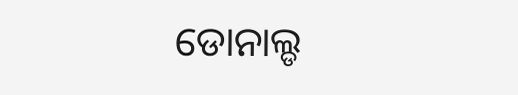ଡୋନାଲ୍ଡ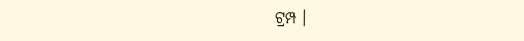ଟ୍ରମ୍ପ ।